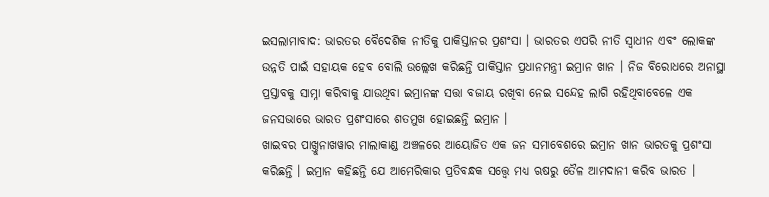ଇସଲାମାବାଦ: ଭାରତର ବୈଦେଶିକ ନୀତିକୁ ପାକିସ୍ତାନର ପ୍ରଶଂସା । ଭାରତର ଏପରି ନୀତି ସ୍ବାଧୀନ ଏବଂ ଲୋକଙ୍କ ଉନ୍ନତି ପାଇଁ ସହାୟକ ହେବ ବୋଲି ଉଲ୍ଲେଖ କରିଛନ୍ତି ପାକିସ୍ତାନ ପ୍ରଧାନମନ୍ତ୍ରୀ ଇମ୍ରାନ ଖାନ । ନିଜ ବିରୋଧରେ ଅନାସ୍ଥା ପ୍ରସ୍ତାବକୁ ସାମ୍ନା କରିବାକୁ ଯାଉଥିବା ଇମ୍ରାନଙ୍କ ସତ୍ତା ବଜାୟ ରଖିବା ନେଇ ସନ୍ଦେହ ଲାଗି ରହିଥିବାବେଳେ ଏକ ଜନସଭାରେ ଭାରତ ପ୍ରଶଂସାରେ ଶତମୁଖ ହୋଇଛନ୍ତି ଇମ୍ରାନ ।
ଖାଇବର ପାଖ୍ତୁନାଖୱାର ମାଲାକାଣ୍ଡ ଅଞ୍ଚଳରେ ଆୟୋଜିତ ଏକ ଜନ ସମାବେଶରେ ଇମ୍ରାନ ଖାନ ଭାରତକୁ ପ୍ରଶଂସା କରିଛନ୍ତି । ଇମ୍ରାନ କହିଛନ୍ତି ଯେ ଆମେରିକାର ପ୍ରତିବନ୍ଧକ ସତ୍ତ୍ବେ ମଧ୍ୟ ଋଷରୁ ତୈଳ ଆମଦାନୀ କରିବ ଭାରତ ।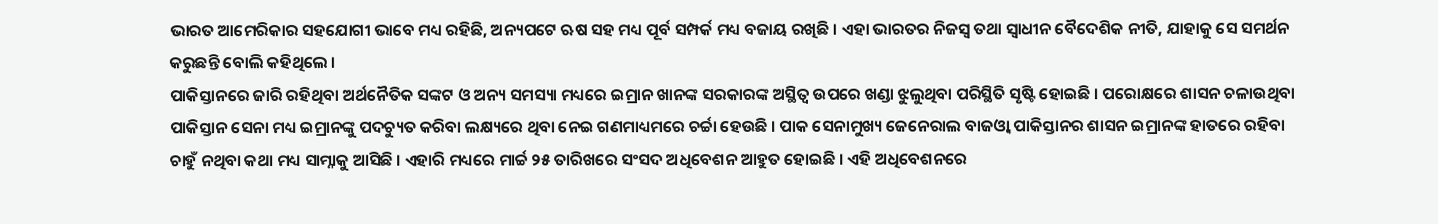ଭାରତ ଆମେରିକାର ସହଯୋଗୀ ଭାବେ ମଧ୍ୟ ରହିଛି, ଅନ୍ୟପଟେ ଋଷ ସହ ମଧ୍ୟ ପୂର୍ବ ସମ୍ପର୍କ ମଧ୍ୟ ବଜାୟ ରଖିଛି । ଏହା ଭାରତର ନିଜସ୍ବ ତଥା ସ୍ବାଧୀନ ବୈଦେଶିକ ନୀତି, ଯାହାକୁ ସେ ସମର୍ଥନ କରୁଛନ୍ତି ବୋଲି କହିଥିଲେ ।
ପାକିସ୍ତାନରେ ଜାରି ରହିଥିବା ଅର୍ଥନୈତିକ ସଙ୍କଟ ଓ ଅନ୍ୟ ସମସ୍ୟା ମଧ୍ୟରେ ଇମ୍ରାନ ଖାନଙ୍କ ସରକାରଙ୍କ ଅସ୍ଥିତ୍ବ ଉପରେ ଖଣ୍ଡା ଝୁଲୁଥିବା ପରିସ୍ଥିତି ସୃଷ୍ଟି ହୋଇଛି । ପରୋକ୍ଷରେ ଶାସନ ଚଳାଉଥିବା ପାକିସ୍ତାନ ସେନା ମଧ୍ୟ ଇମ୍ରାନଙ୍କୁ ପଦଚ୍ୟୁତ କରିବା ଲକ୍ଷ୍ୟରେ ଥିବା ନେଇ ଗଣମାଧ୍ୟମରେ ଚର୍ଚ୍ଚା ହେଉଛି । ପାକ ସେନାମୁଖ୍ୟ ଜେନେରାଲ ବାଜଓ୍ବା ପାକିସ୍ତାନର ଶାସନ ଇମ୍ରାନଙ୍କ ହାତରେ ରହିବା ଚାହୁଁ ନଥିବା କଥା ମଧ୍ୟ ସାମ୍ନାକୁ ଆସିଛି । ଏହାରି ମଧ୍ୟରେ ମାର୍ଚ୍ଚ ୨୫ ତାରିଖରେ ସଂସଦ ଅଧିବେଶନ ଆହୁତ ହୋଇଛି । ଏହି ଅଧିବେଶନରେ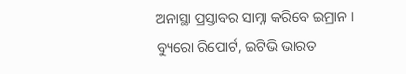ଅନାସ୍ଥା ପ୍ରସ୍ତାବର ସାମ୍ନା କରିବେ ଇମ୍ରାନ ।
ବ୍ୟୁରୋ ରିପୋର୍ଟ, ଇଟିଭି ଭାରତ